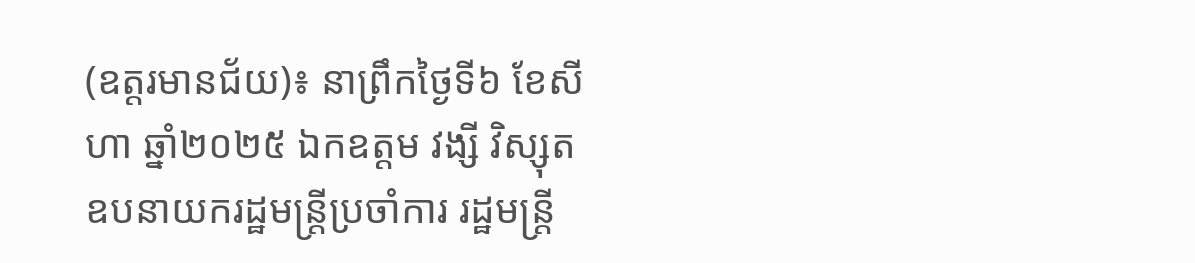(ឧត្តរមានជ័យ)៖ នាព្រឹកថ្ងៃទី៦ ខែសីហា ឆ្នាំ២០២៥ ឯកឧត្តម វង្សី វិស្សុត ឧបនាយករដ្ឋមន្រ្តីប្រចាំការ រដ្ឋមន្រ្តី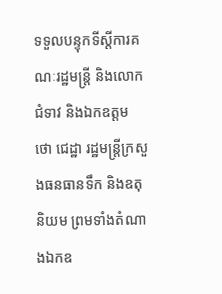ទទួលបន្ទុកទីស្តីការគណៈរដ្ឋមន្រ្តី និងលោកជំទាវ និងឯកឧត្តម ថោ ជេដ្ឋា រដ្ឋមន្ត្រីក្រសួងធនធានទឹក និងឧតុនិយម ព្រមទាំងតំណាងឯកឧ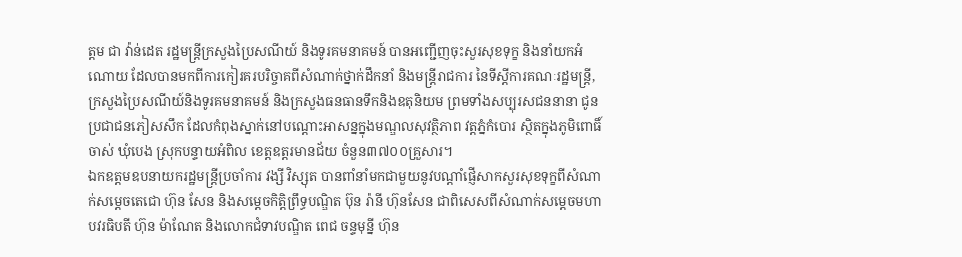ត្តម ជា វ៉ាន់ដេត រដ្ឋមន្រ្តីក្រសួងប្រៃសណីយ៍ និងទូរគមនាគមន៍ បានអញ្ជើញចុះសួរសុខទុក្ខ និងនាំយកអំណោយ ដែលបានមកពីការកៀរគរបរិច្ចាគពីសំណាក់ថ្នាក់ដឹកនាំ និងមន្ត្រីរាជការ នៃទីស្តីការគណៈរដ្ឋមន្ត្រី, ក្រសួងប្រៃសណីយ៍និងទូរគមនាគមន៍ និងក្រសួងធនធានទឹកនិងឧតុនិយម ព្រមទាំងសប្បុរសជននានា ជូនប្រជាជនភៀសសឹក ដែលកំពុងស្នាក់នៅបណ្តោះអាសន្នក្នុងមណ្ឌលសុវត្ថិភាព វត្តភ្នំកំបោរ ស្ថិតក្នុងភូមិពោធិ៍ចាស់ ឃុំបេង ស្រុកបន្ទាយអំពិល ខេត្តឧត្តរមានជ័យ ចំនួន៣៧០០គ្រួសារ។
ឯកឧត្តមឧបនាយករដ្ឋមន្ត្រីប្រចាំការ វង្សី វិស្សុត បានពាំនាំមកជាមួយនូវបណ្តាំផ្ញើសាកសួរសុខទុក្ខពីសំណាក់សម្តេចតេជោ ហ៊ុន សែន និងសម្តេចកិត្តិព្រឹទ្ធបណ្ឌិត ប៊ុន រ៉ានី ហ៊ុនសែន ជាពិសេសពីសំណាក់សម្តេចមហាបវរធិបតី ហ៊ុន ម៉ាណែត និងលោកជំទាវបណ្ឌិត ពេជ ចន្ទមុន្នី ហ៊ុន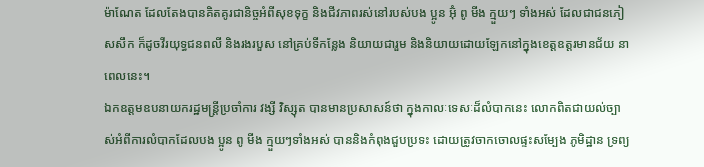ម៉ាណែត ដែលតែងបានគិតគូរជានិច្ចអំពីសុខទុក្ខ និងជីវភាពរស់នៅរបស់បង ប្អូន អ៊ុំ ពូ មីង ក្មួយៗ ទាំងអស់ ដែលជាជនភៀសសឹក ក៏ដូចវីរយុទ្ធជនពលី និងរងរបួស នៅគ្រប់ទីកន្លែង និយាយជារួម និងនិយាយដោយឡែកនៅក្នុងខេត្តឧត្តរមានជ័យ នាពេលនេះ។
ឯកឧត្តមឧបនាយករដ្ឋមន្រ្តីប្រចាំការ វង្សី វិស្សុត បានមានប្រសាសន៍ថា ក្នុងកាលៈទេសៈដ៏លំបាកនេះ លោកពិតជាយល់ច្បាស់អំពីការលំបាកដែលបង ប្អូន ពូ មីង ក្មួយៗទាំងអស់ បាននិងកំពុងជួបប្រទះ ដោយត្រូវចាកចោលផ្ទះសម្បែង ភូមិដ្ឋាន ទ្រព្យ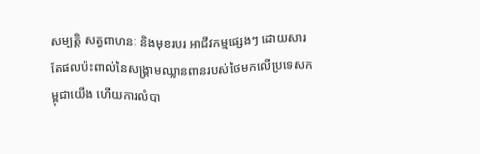សម្បត្តិ សត្វពាហនៈ និងមុខរបរ អាជីវកម្មផ្សេងៗ ដោយសារតែផលប៉ះពាល់នៃសង្គ្រាមឈ្លានពានរបស់ថៃមកលើប្រទេសកម្ពុជាយើង ហើយការលំបា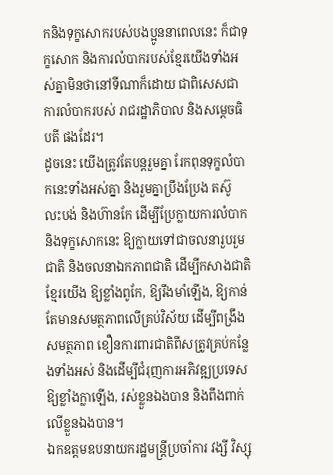កនិងទុក្ខសោករបស់បងប្អូននាពេលនេះ ក៏ជាទុក្ខសោក និងការលំបាករបស់ខ្មែរយើងទាំងអស់គ្នាមិនថានៅទីណាក៏ដោយ ជាពិសេសជាការលំបាករបស់ រាជរដ្ឋាភិបាល និងសម្តេចធិបតី ផងដែរ។
ដូចនេះ យើងត្រូវតែបន្តរួមគ្នា រែកពុនទុក្ខលំបាកនេះទាំងអស់គ្នា និងរួមគ្នាប្រឹងប្រែង តស៊ូ លះបង់ និងហ៊ានកែ ដើម្បីប្រែក្លាយការលំបាក និងទុក្ខសោកនេះ ឱ្យក្លាយទៅជាចលនារួបរួមជាតិ និងចលនាឯកភាពជាតិ ដើម្បីកសាងជាតិខ្មែរយើង ឱ្យខ្លាំងពូកែ, ឱ្យរឹងមាំឡើង, ឱ្យកាន់តែមានសមត្ថភាពលើគ្រប់វិស័យ ដើម្បីពង្រឹងសមត្ថភាព ខឿនការពារជាតិពីសត្រូវគ្រប់កន្លែងទាំងអស់ និងដើម្បីជំរុញការអភិវឌ្ឍប្រទេសឱ្យខ្លាំងក្លាឡើង, រស់ខ្លួនឯងបាន និងពឹងពាក់លើខ្លួនឯងបាន។
ឯកឧត្តមឧបនាយករដ្ឋមន្ត្រីប្រចាំការ វង្សី វិស្សុ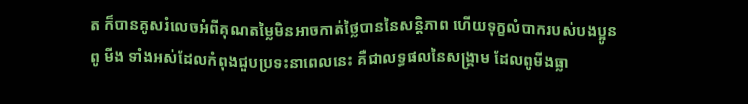ត ក៏បានគូសរំលេចអំពីគុណតម្លៃមិនអាចកាត់ថ្លៃបាននៃសន្តិភាព ហើយទុក្ខលំបាករបស់បងប្អូន ពូ មីង ទាំងអស់ដែលកំពុងជួបប្រទះនាពេលនេះ គឺជាលទ្ធផលនៃសង្គ្រាម ដែលពូមីងធ្លា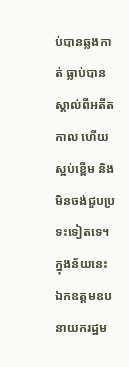ប់បានឆ្លងកាត់ ធ្លាប់បានស្គាល់ពីអតីតកាល ហើយស្អប់ខ្ពើម និងមិនចង់ជួបប្រទះទៀតទេ។
ក្នុងន័យនេះ ឯកឧត្តមឧបនាយករដ្ឋម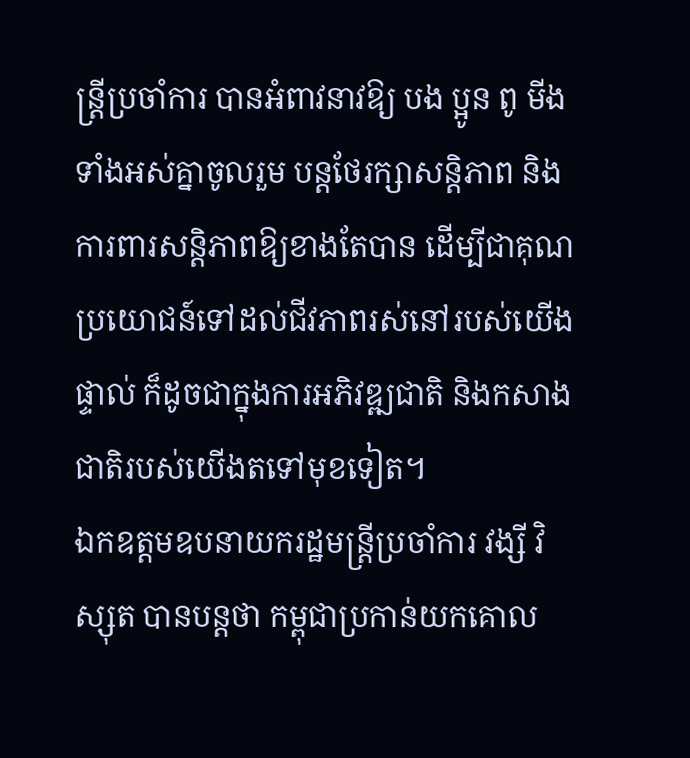ន្ត្រីប្រចាំការ បានអំពាវនាវឱ្យ បង ប្អូន ពូ មីងទាំងអស់គ្នាចូលរួម បន្តថែរក្សាសន្តិភាព និងការពារសន្តិភាពឱ្យខាងតែបាន ដើម្បីជាគុណប្រយោជន៍ទៅដល់ជីវភាពរស់នៅរបស់យើងផ្ទាល់ ក៏ដូចជាក្នុងការអភិវឌ្ឍជាតិ និងកសាងជាតិរបស់យើងតទៅមុខទៀត។
ឯកឧត្តមឧបនាយករដ្ឋមន្ត្រីប្រចាំការ វង្សី វិស្សុត បានបន្តថា កម្ពុជាប្រកាន់យកគោល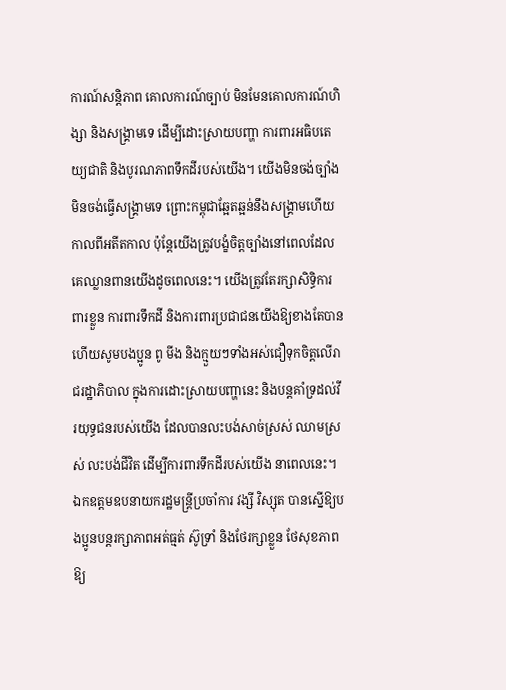ការណ៍សន្តិភាព គោលការណ៍ច្បាប់ មិនមែនគោលការណ៍ហិង្សា និងសង្គ្រាមទេ ដើម្បីដោះស្រាយបញ្ហា ការពារអធិបតេយ្យជាតិ និងបូរណភាពទឹកដីរបស់យើង។ យើងមិនចង់ច្បាំង មិនចង់ធ្វើសង្គ្រាមទេ ព្រោះកម្ពុជាឆ្អែតឆ្អន់នឹងសង្រ្គាមហើយកាលពីអតីតកាល ប៉ុន្តែយើងត្រូវបង្ខំចិត្តច្បាំងនៅពេលដែលគេឈ្លានពានយើងដូចពេលនេះ។ យើងត្រូវតែរក្សាសិទ្ធិការពារខ្លួន ការពារទឹកដី និងការពារប្រជាជនយើងឱ្យខាងតែបាន ហើយសូមបងប្អូន ពូ មីង និងក្មួយៗទាំងអស់ជឿទុកចិត្តលើរាជរដ្ឋាភិបាល ក្នុងការដោះស្រាយបញ្ហានេះ និងបន្តគាំទ្រដល់វីរយុទ្ធជនរបស់យើង ដែលបានលះបង់សាច់ស្រស់ ឈាមស្រស់ លះបង់ជីវិត ដើម្បីការពារទឹកដីរបស់យើង នាពេលនេះ។
ឯកឧត្តមឧបនាយករដ្ឋមន្រ្តីប្រចាំការ វង្សី វិស្សុត បានស្នើឱ្យបងប្អូនបន្តរក្សាភាពអត់ធ្មត់ ស៊ូទ្រាំ និងថែរក្សាខ្លួន ថែសុខភាព ឱ្យ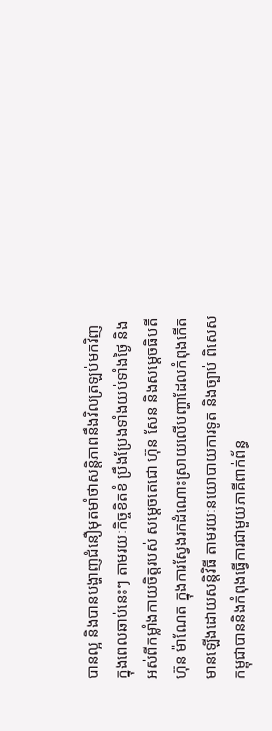បានល្អ និងបានបង្ហាញជំនឿមុតមាំថាសន្តិភាពនឹងវិលត្រឡប់មកវិញក្នុងពេលឆាប់នេះៗ តាមរយៈកិច្ចខិតខំ ប្រឹងប្រែងទាំងយប់ទាំងថ្ងៃ និងអស់ពីកម្លាំងកាយចិត្តរបស់ សម្ដេចតេជោ ហ៊ុន សែន និងសម្ដេចធិបតី ហ៊ុន ម៉ាណែត ក្នុងការស្វែងរកដំណោះស្រាយលើបញ្ហាដែលកំពុងកើតមានឡើងដោយសន្តិវិធី តាមរយៈនយោបាយការទូត និងច្បាប់ ពិសេសកម្ពុជាបាននិងកំពុងធ្វើការជាមួយភាគីពាក់ព័ន្ធ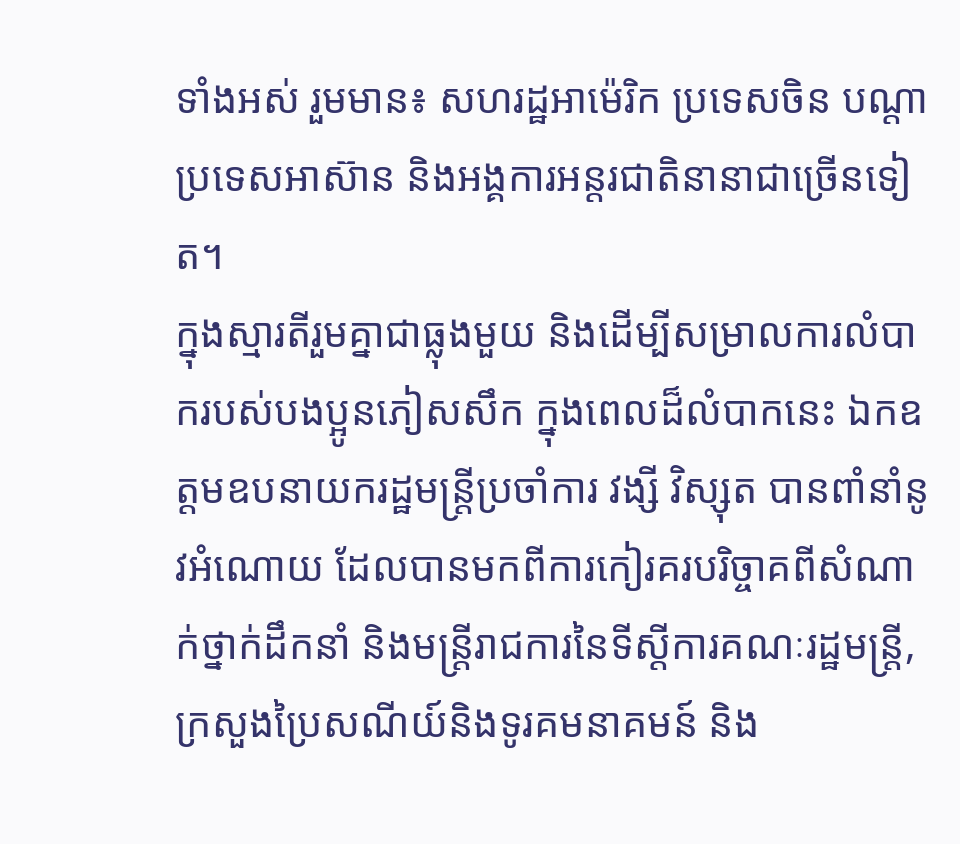ទាំងអស់ រួមមាន៖ សហរដ្ឋអាម៉េរិក ប្រទេសចិន បណ្តាប្រទេសអាស៊ាន និងអង្គការអន្តរជាតិនានាជាច្រើនទៀត។
ក្នុងស្មារតីរួមគ្នាជាធ្លុងមួយ និងដើម្បីសម្រាលការលំបាករបស់បងប្អូនភៀសសឹក ក្នុងពេលដ៏លំបាកនេះ ឯកឧត្តមឧបនាយករដ្ឋមន្រ្តីប្រចាំការ វង្សី វិស្សុត បានពាំនាំនូវអំណោយ ដែលបានមកពីការកៀរគរបរិច្ចាគពីសំណាក់ថ្នាក់ដឹកនាំ និងមន្ត្រីរាជការនៃទីស្តីការគណៈរដ្ឋមន្ត្រី, ក្រសួងប្រៃសណីយ៍និងទូរគមនាគមន៍ និង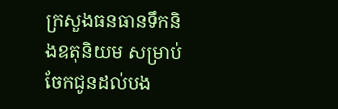ក្រសួងធនធានទឹកនិងឧតុនិយម សម្រាប់ចែកជូនដល់បង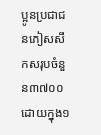ប្អូនប្រជាជនភៀសសឹកសរុបចំនួន៣៧០០ ដោយក្នុង១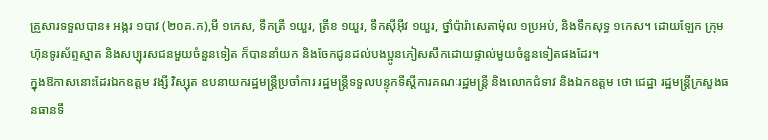គ្រួសារទទួលបាន៖ អង្ករ ១បាវ (២០គ.ក),មី ១កេស, ទឹកត្រី ១យួរ, ត្រីខ ១យួរ, ទឹកស៊ីអ៊ីវ ១យួរ, ថ្នាំប៉ារ៉ាសេតាម៉ុល ១ប្រអប់, និងទឹកសុទ្ធ ១កេស។ ដោយឡែក ក្រុមហ៊ុនទូរស័ព្ទស្មាត និងសប្បុរសជនមួយចំនួនទៀត ក៏បាននាំយក និងចែកជូនដល់បងប្អូនភៀសសឹកដោយផ្ទាល់មួយចំនួនទៀតផងដែរ។
ក្នុងឱកាសនោះដែរឯកឧត្តម វង្សី វិស្សុត ឧបនាយករដ្ឋមន្រ្តីប្រចាំការ រដ្ឋមន្រ្តីទទួលបន្ទុកទីស្តីការគណៈរដ្ឋមន្រ្តី និងលោកជំទាវ និងឯកឧត្តម ថោ ជេដ្ឋា រដ្ឋមន្ត្រីក្រសួងធនធានទឹ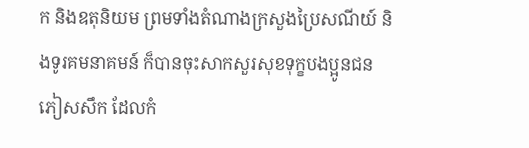ក និងឧតុនិយម ព្រមទាំងតំណាងក្រសួងប្រៃសណីយ៍ និងទូរគមនាគមន៍ ក៏បានចុះសាកសួរសុខទុក្ខបងប្អូនជនភៀសសឹក ដែលកំ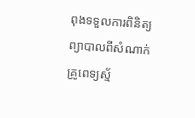ពុងទទួលការពិនិត្យព្យាបាលពីសំណាក់គ្រូពេទ្យស័្ម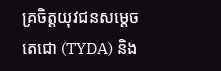គ្រចិត្តយុវជនសម្តេចតេជោ (TYDA) និង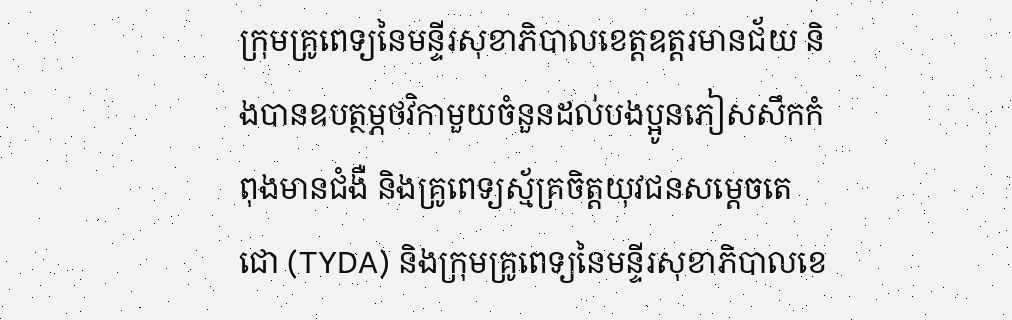ក្រុមគ្រូពេទ្យនៃមន្ទីរសុខាភិបាលខេត្តឧត្តរមានជ័យ និងបានឧបត្ថម្ភថវិកាមួយចំនួនដល់បងប្អូនភៀសសឹកកំពុងមានជំងឺ និងគ្រូពេទ្យស្ម័គ្រចិត្តយុវជនសម្តេចតេជោ (TYDA) និងក្រុមគ្រូពេទ្យនៃមន្ទីរសុខាភិបាលខេ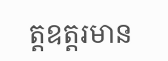ត្តឧត្តរមាន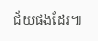ជ័យផងដែរ៕